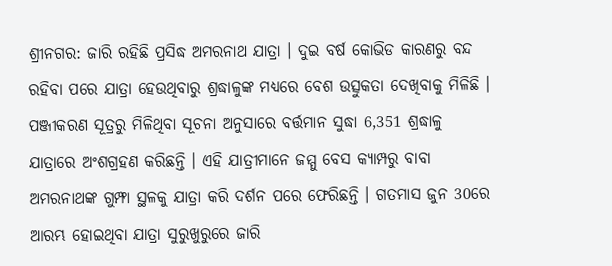ଶ୍ରୀନଗର: ଜାରି ରହିଛି ପ୍ରସିଦ୍ଧ ଅମରନାଥ ଯାତ୍ରା । ଦୁଇ ବର୍ଷ କୋଭିଡ କାରଣରୁ ବନ୍ଦ ରହିବା ପରେ ଯାତ୍ରା ହେଉଥିବାରୁ ଶ୍ରଦ୍ଧାଳୁଙ୍କ ମଧ୍ୟରେ ବେଶ ଉତ୍ସୁକତା ଦେଖିବାକୁ ମିଳିଛି । ପଞ୍ଜୀକରଣ ସୂତ୍ରରୁ ମିଳିଥିବା ସୂଚନା ଅନୁସାରେ ବର୍ତ୍ତମାନ ସୁଦ୍ଧା 6,351 ଶ୍ରଦ୍ଧାଳୁ ଯାତ୍ରାରେ ଅଂଶଗ୍ରହଣ କରିଛନ୍ତି । ଏହି ଯାତ୍ରୀମାନେ ଜମ୍ମୁ ବେସ କ୍ୟାମ୍ପରୁ ବାବା ଅମରନାଥଙ୍କ ଗୁମ୍ଫା ସ୍ଥଳକୁ ଯାତ୍ରା କରି ଦର୍ଶନ ପରେ ଫେରିଛନ୍ତି । ଗତମାସ ଜୁନ 30ରେ ଆରମ୍ଭ ହୋଇଥିବା ଯାତ୍ରା ସୁରୁଖୁରୁରେ ଜାରି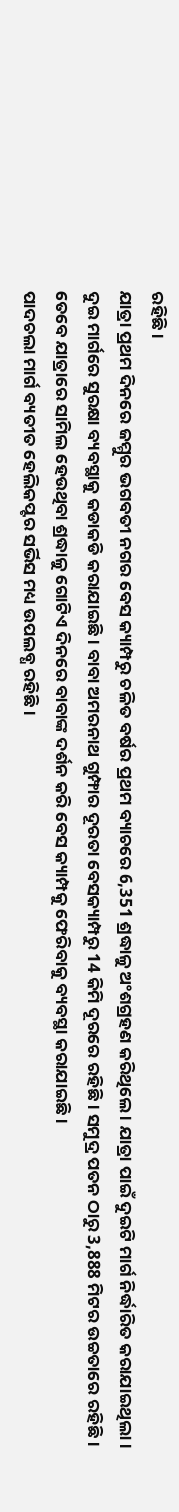ରହିଛି ।
ଯାତ୍ରା ପ୍ରଥମ ଦିନରେ ଜମ୍ମୁର ଭଗବତୀ ନଗର ବେସ କ୍ୟାମ୍ପରୁ ଚଳିତ ବର୍ଷର ପ୍ରଥମ ବ୍ୟାଚରେ 6,351 ଶ୍ରଦ୍ଧାଳୁ ଅଂଶଗ୍ରହଣ କରିଥିଲେ । ଯାତ୍ରା ପାଇଁ ଦୁଇଟି ମାର୍ଗ ନିର୍ଦ୍ଧାରିତ କରାଯାଇଥିଲା। ଦୁଇ ମାର୍ଗରେ ସୁରକ୍ଷା ବ୍ୟବସ୍ଥାକୁ କଡାକଡି କରାଯାଇଛି । ବାବା ଅମରନାଥ ଗୁମ୍ଫାର ଦୂରତା ବେସକ୍ୟାମ୍ପରୁ 14 କିମି ଦୂରରେ ରହିଛି । ସମୁଦ୍ର ପତନ ଠାରୁ 3,888 ମିଟର ଉଚ୍ଚତାରେ ରହିଛି । ତେବେ ଯାତ୍ରାରେ ସାମିଲ ହେଉଥିବା ଶ୍ରଦ୍ଧାଳୁ ଗୋଟିଏ ଦିନରେ ବାବାଙ୍କ ଦର୍ଶନ କରି ବେସ କ୍ୟାମ୍ପକୁ ଫେରିବାକୁ ବ୍ୟବସ୍ଥା କରାଯାଇଛି ।
ପାଦଚଲା ମାର୍ଗ ବ୍ୟତୀତ ହେଲିକପ୍ଟର ସର୍ଭିସ ମଧ୍ୟ ଉପଲବ୍ଧ ରହିଛି ।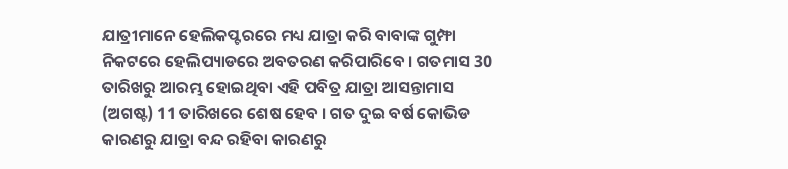ଯାତ୍ରୀମାନେ ହେଲିକପ୍ଟରରେ ମଧ୍ୟ ଯାତ୍ରା କରି ବାବାଙ୍କ ଗୁମ୍ଫା ନିକଟରେ ହେଲିପ୍ୟାଡରେ ଅବତରଣ କରିପାରିବେ । ଗତମାସ 30 ତାରିଖରୁ ଆରମ୍ଭ ହୋଇଥିବା ଏହି ପବିତ୍ର ଯାତ୍ରା ଆସନ୍ତାମାସ (ଅଗଷ୍ଟ) 11 ତାରିଖରେ ଶେଷ ହେବ । ଗତ ଦୁଇ ବର୍ଷ କୋଭିଡ କାରଣରୁ ଯାତ୍ରା ବନ୍ଦ ରହିବା କାରଣରୁ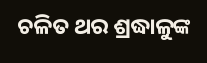ଚଳିତ ଥର ଶ୍ରଦ୍ଧାଳୁଙ୍କ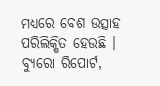ମଧ୍ୟରେ ବେଶ ଉତ୍ସାହ ପରିଲିକ୍ଷିତ ହେଉଛି ।
ବ୍ୟୁରୋ ରିପୋର୍ଟ,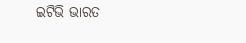ଇଟିଭି ଭାରତ